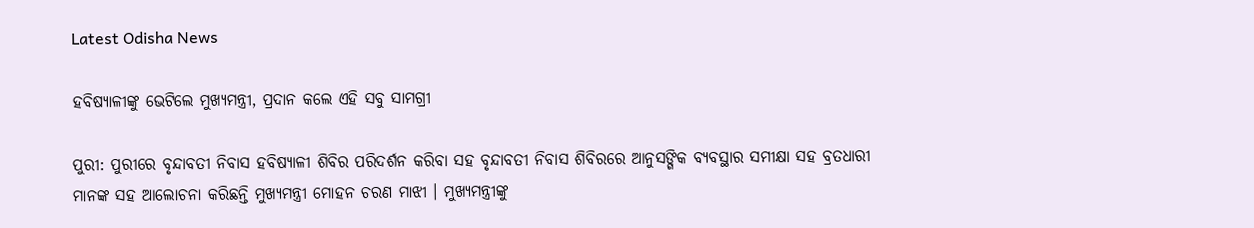Latest Odisha News

ହବିଷ୍ୟାଳୀଙ୍କୁ ଭେଟିଲେ ମୁଖ୍ୟମନ୍ତ୍ରୀ, ପ୍ରଦାନ କଲେ ଏହି ସବୁ ସାମଗ୍ରୀ

ପୁରୀ: ପୁରୀରେ ବୃନ୍ଦାବତୀ ନିବାସ ହବିଷ୍ୟାଳୀ ଶିବିର ପରିଦର୍ଶନ କରିବା ସହ ବୃନ୍ଦାବତୀ ନିବାସ ଶିବିରରେ ଆନୁସଙ୍ଗିକ ବ୍ୟବସ୍ଥାର ସମୀକ୍ଷା ସହ ବ୍ରତଧାରୀ ମାନଙ୍କ ସହ ଆଲୋଚନା କରିଛନ୍ତି ମୁଖ୍ୟମନ୍ତ୍ରୀ ମୋହନ ଚରଣ ମାଝୀ । ମୁଖ୍ୟମନ୍ତ୍ରୀଙ୍କୁ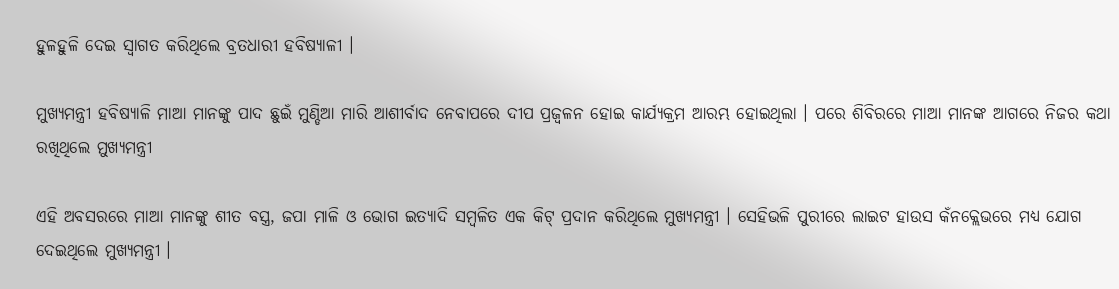ହୁଳହୁଳି ଦେଇ ସ୍ବାଗତ କରିଥିଲେ ବ୍ରତଧାରୀ ହବିଷ୍ୟାଳୀ ।

ମୁଖ୍ୟମନ୍ତ୍ରୀ ହବିଷ୍ୟାଳି ମାଆ ମାନଙ୍କୁ ପାଦ ଛୁଇଁ ମୁଣ୍ଡିଆ ମାରି ଆଶୀର୍ବାଦ ନେବାପରେ ଦୀପ ପ୍ରଜ୍ୱଳନ ହୋଇ କାର୍ଯ୍ୟକ୍ରମ ଆରମ୍ଭ ହୋଇଥିଲା । ପରେ ଶିବିରରେ ମାଆ ମାନଙ୍କ ଆଗରେ ନିଜର କଥା ରଖିଥିଲେ ମୁଖ୍ୟମନ୍ତ୍ରୀ

ଏହି ଅବସରରେ ମାଆ ମାନଙ୍କୁ ଶୀତ ବସ୍ତ୍ର, ଜପା ମାଳି ଓ ଭୋଗ ଇତ୍ୟାଦି ସମ୍ବଳିତ ଏକ କିଟ୍ ପ୍ରଦାନ କରିଥିଲେ ମୁଖ୍ୟମନ୍ତ୍ରୀ । ସେହିଭଳି ପୁରୀରେ ଲାଇଟ ହାଉସ କଁନକ୍ଲେଭରେ ମଧ୍ୟ ଯୋଗ ଦେଇଥିଲେ ମୁଖ୍ୟମନ୍ତ୍ରୀ ।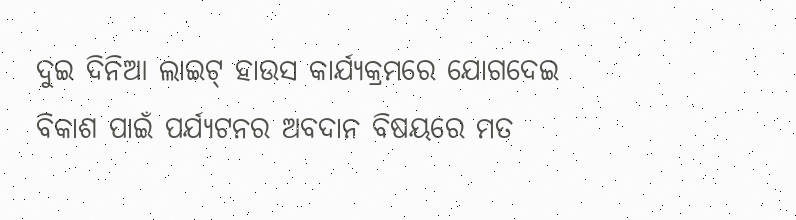ଦୁଇ ଦିନିଆ ଲାଇଟ୍ ହାଉସ କାର୍ଯ୍ୟକ୍ରମରେ ଯୋଗଦେଇ ବିକାଶ ପାଇଁ ପର୍ଯ୍ୟଟନର ଅବଦାନ ବିଷୟରେ ମତ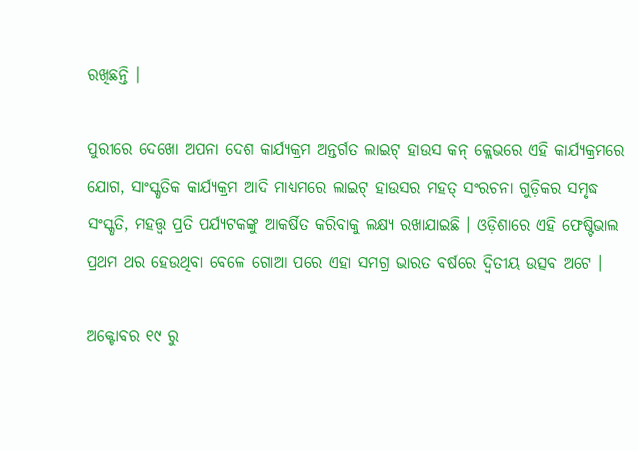ରଖିଛନ୍ତି ।

ପୁରୀରେ ଦେଖୋ ଅପନା ଦେଶ କାର୍ଯ୍ୟକ୍ରମ ଅନ୍ତର୍ଗତ ଲାଇଟ୍ ହାଉସ କନ୍ କ୍ଲେଭରେ ଏହି କାର୍ଯ୍ୟକ୍ରମରେ ଯୋଗ, ସାଂସ୍କୃତିକ କାର୍ଯ୍ୟକ୍ରମ ଆଦି ମାଧ୍ୟମରେ ଲାଇଟ୍ ହାଉସର ମହତ୍ ସଂରଚନା ଗୁଡ଼ିକର ସମୃଦ୍ଧ ସଂସ୍କୃତି, ମହତ୍ତ୍ବ ପ୍ରତି ପର୍ଯ୍ୟଟକଙ୍କୁ ଆକର୍ଷିତ କରିବାକୁ ଲକ୍ଷ୍ୟ ରଖାଯାଇଛି । ଓଡ଼ିଶାରେ ଏହି ଫେଷ୍ଟିଭାଲ ପ୍ରଥମ ଥର ହେଉଥିବା ବେଳେ ଗୋଆ ପରେ ଏହା ସମଗ୍ର ଭାରତ ବର୍ଷରେ ଦ୍ଵିତୀୟ ଉତ୍ସବ ଅଟେ ।

ଅକ୍ଟୋବର ୧୯ ରୁ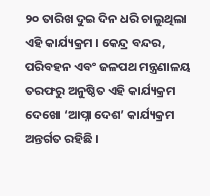୨୦ ତାରିଖ ଦୁଇ ଦିନ ଧରି ଚାଲୁଥିଲା ଏହି କାର୍ଯ୍ୟକ୍ରମ । କେନ୍ଦ୍ର ବନ୍ଦର, ପରିବହନ ଏବଂ ଜଳପଥ ମନ୍ତ୍ରଣାଳୟ ତରଫରୁ ଅନୁଷ୍ଠିତ ଏହି କାର୍ଯ୍ୟକ୍ରମ ଦେଖୋ ‘ଆପ୍ନା ଦେଶ’ କାର୍ଯ୍ୟକ୍ରମ ଅନ୍ତର୍ଗତ ରହିଛି ।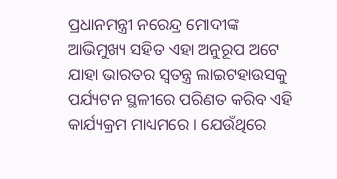ପ୍ରଧାନମନ୍ତ୍ରୀ ନରେନ୍ଦ୍ର ମୋଦୀଙ୍କ ଆଭିମୁଖ୍ୟ ସହିତ ଏହା ଅନୁରୂପ ଅଟେ ଯାହା ଭାରତର ସ୍ୱତନ୍ତ୍ର ଲାଇଟହାଉସକୁ ପର୍ଯ୍ୟଟନ ସ୍ଥଳୀରେ ପରିଣତ କରିବ ଏହି କାର୍ଯ୍ୟକ୍ରମ ମାଧ୍ୟମରେ । ଯେଉଁଥିରେ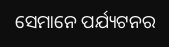ସେମାନେ ପର୍ଯ୍ୟଟନର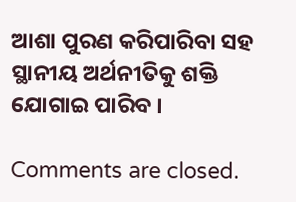ଆଶା ପୁରଣ କରିପାରିବା ସହ ସ୍ଥାନୀୟ ଅର୍ଥନୀତିକୁ ଶକ୍ତି ଯୋଗାଇ ପାରିବ ।

Comments are closed.